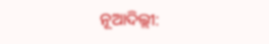ନୂଆଦିଲ୍ଲୀ: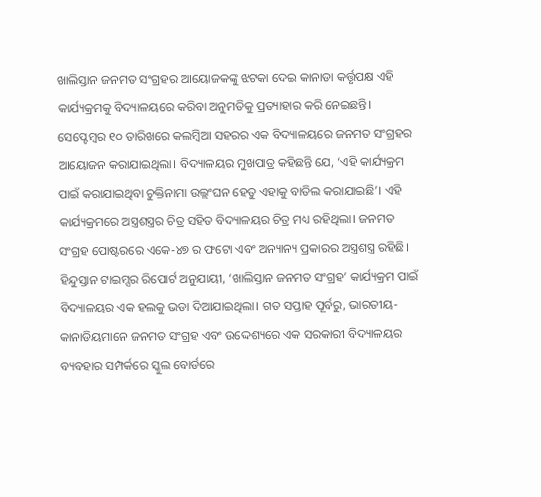ଖାଲିସ୍ତାନ ଜନମତ ସଂଗ୍ରହର ଆୟୋଜକଙ୍କୁ ଝଟକା ଦେଇ କାନାଡା କର୍ତ୍ତୃପକ୍ଷ ଏହି କାର୍ଯ୍ୟକ୍ରମକୁ ବିଦ୍ୟାଳୟରେ କରିବା ଅନୁମତିକୁ ପ୍ରତ୍ୟାହାର କରି ନେଇଛନ୍ତି। ସେପ୍ଟେମ୍ବର ୧୦ ତାରିଖରେ କଲମ୍ବିଆ ସହରର ଏକ ବିଦ୍ୟାଳୟରେ ଜନମତ ସଂଗ୍ରହର ଆୟୋଜନ କରାଯାଇଥିଲା। ବିଦ୍ୟାଳୟର ମୁଖପାତ୍ର କହିଛନ୍ତି ଯେ, ‘ଏହି କାର୍ଯ୍ୟକ୍ରମ ପାଇଁ କରାଯାଇଥିବା ଚୁକ୍ତିନାମା ଉଲ୍ଲଂଘନ ହେତୁ ଏହାକୁ ବାତିଲ କରାଯାଇଛି’। ଏହି କାର୍ଯ୍ୟକ୍ରମରେ ଅସ୍ତ୍ରଶସ୍ତ୍ରର ଚିତ୍ର ସହିତ ବିଦ୍ୟାଳୟର ଚିତ୍ର ମଧ୍ୟ ରହିଥିଲା। ଜନମତ ସଂଗ୍ରହ ପୋଷ୍ଟରରେ ଏକେ-୪୭ ର ଫଟୋ ଏବଂ ଅନ୍ୟାନ୍ୟ ପ୍ରକାରର ଅସ୍ତ୍ରଶସ୍ତ୍ର ରହିଛି।
ହିନ୍ଦୁସ୍ତାନ ଟାଇମ୍ସର ରିପୋର୍ଟ ଅନୁଯାୟୀ, ‘ଖାଲିସ୍ତାନ ଜନମତ ସଂଗ୍ରହ’ କାର୍ଯ୍ୟକ୍ରମ ପାଇଁ ବିଦ୍ୟାଳୟର ଏକ ହଲକୁ ଭଡା ଦିଆଯାଇଥିଲା। ଗତ ସପ୍ତାହ ପୂର୍ବରୁ, ଭାରତୀୟ-କାନାଡିୟମାନେ ଜନମତ ସଂଗ୍ରହ ଏବଂ ଉଦ୍ଦେଶ୍ୟରେ ଏକ ସରକାରୀ ବିଦ୍ୟାଳୟର ବ୍ୟବହାର ସମ୍ପର୍କରେ ସ୍କୁଲ ବୋର୍ଡରେ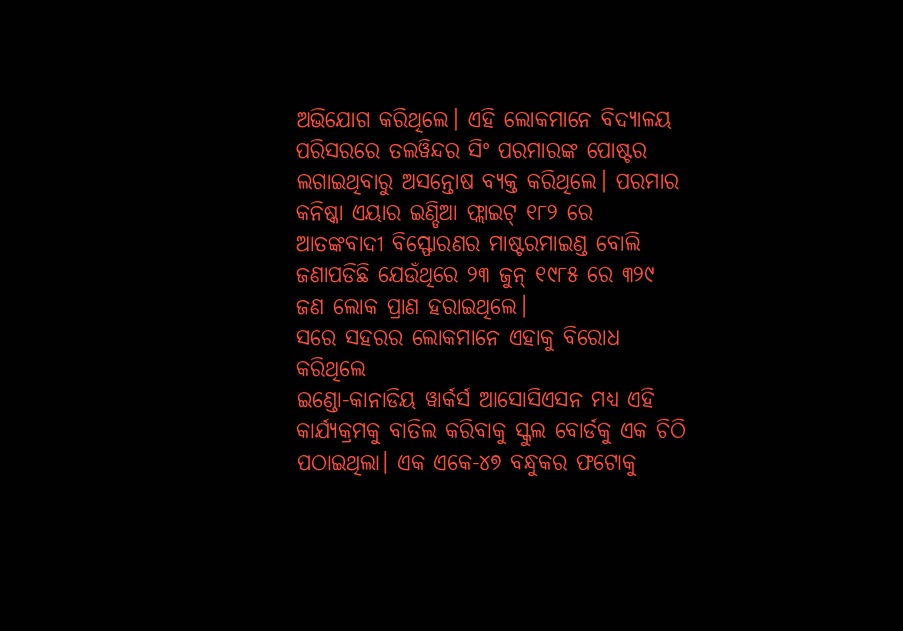ଅଭିଯୋଗ କରିଥିଲେ। ଏହି ଲୋକମାନେ ବିଦ୍ୟାଳୟ ପରିସରରେ ତଲୱିନ୍ଦର ସିଂ ପରମାରଙ୍କ ପୋଷ୍ଟର ଲଗାଇଥିବାରୁ ଅସନ୍ତୋଷ ବ୍ୟକ୍ତ କରିଥିଲେ। ପରମାର କନିଷ୍କା ଏୟାର ଇଣ୍ଡିଆ ଫ୍ଲାଇଟ୍ ୧୮୨ ରେ ଆତଙ୍କବାଦୀ ବିସ୍ଫୋରଣର ମାଷ୍ଟରମାଇଣ୍ଡ ବୋଲି ଜଣାପଡିଛି ଯେଉଁଥିରେ ୨୩ ଜୁନ୍ ୧୯୮୫ ରେ ୩୨୯ ଜଣ ଲୋକ ପ୍ରାଣ ହରାଇଥିଲେ।
ସରେ ସହରର ଲୋକମାନେ ଏହାକୁ ବିରୋଧ କରିଥିଲେ
ଇଣ୍ଡୋ-କାନାଡିୟ ୱାର୍କର୍ସ ଆସୋସିଏସନ ମଧ୍ୟ ଏହି କାର୍ଯ୍ୟକ୍ରମକୁ ବାତିଲ କରିବାକୁ ସ୍କୁଲ ବୋର୍ଡକୁ ଏକ ଚିଠି ପଠାଇଥିଲା। ଏକ ଏକେ-୪୭ ବନ୍ଧୁକର ଫଟୋକୁ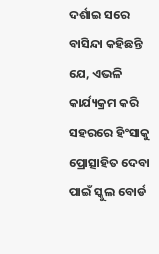ଦର୍ଶାଇ ସରେ ବାସିନ୍ଦା କହିଛନ୍ତି ଯେ, ଏଭଳି କାର୍ଯ୍ୟକ୍ରମ କରି ସହରରେ ହିଂସାକୁ ପ୍ରୋତ୍ସାହିତ ଦେବା ପାଇଁ ସ୍କୁଲ ବୋର୍ଡ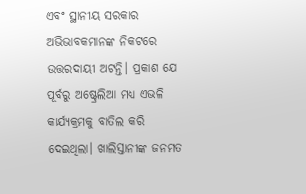ଏବଂ ସ୍ଥାନୀୟ ସରକାର ଅଭିଭାବକମାନଙ୍କ ନିକଟରେ ଉତ୍ତରଦାୟୀ ଅଟନ୍ତି। ପ୍ରକାଶ ଯେ ପୂର୍ବରୁ ଅଷ୍ଟ୍ରେଲିଆ ମଧ୍ୟ ଏଭଳି କାର୍ଯ୍ୟକ୍ରମକୁ ବାତିଲ କରି ଦେଇଥିଲା। ଖାଲିସ୍ତାନୀଙ୍କ ଜନମତ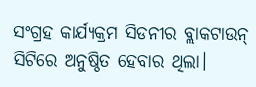ସଂଗ୍ରହ କାର୍ଯ୍ୟକ୍ରମ ସିଡନୀର ବ୍ଲାକଟାଉନ୍ ସିଟିରେ ଅନୁଷ୍ଠିତ ହେବାର ଥିଲା।